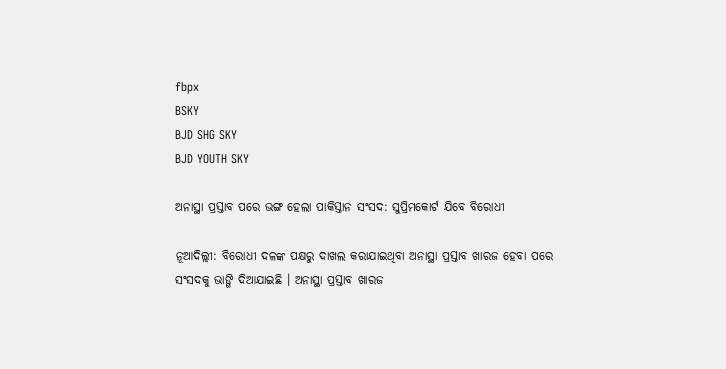fbpx
BSKY
BJD SHG SKY
BJD YOUTH SKY

ଅନାସ୍ଥା ପ୍ରସ୍ତାବ ପରେ ଭଙ୍ଗ ହେଲା ପାକିସ୍ତାନ ସଂସଦ: ସୁପ୍ରିମକୋର୍ଟ ଯିବେ ବିରୋଧୀ

ନୂଆଦିଲ୍ଲୀ: ବିରୋଧୀ ଦଳଙ୍କ ପକ୍ଷରୁ ଦାଖଲ କରାଯାଇଥିବା ଅନାସ୍ଥା ପ୍ରସ୍ତାବ ଖାରଜ ହେବା ପରେ ସଂସଦକୁ ଭାଙ୍ଗି ଦିଆଯାଇଛି । ଅନାସ୍ଥା ପ୍ରସ୍ତାବ ଖାରଜ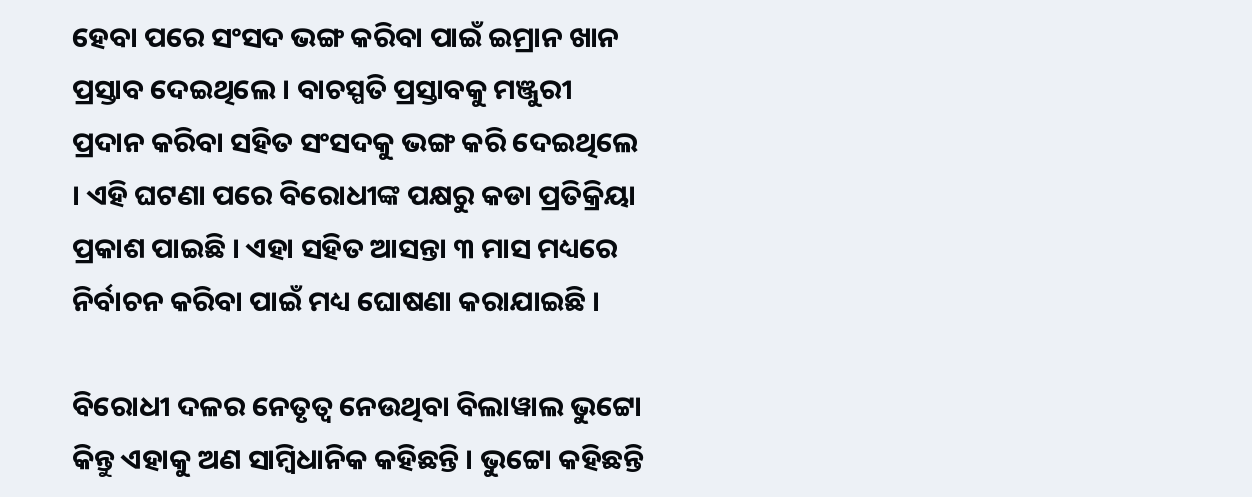ହେବା ପରେ ସଂସଦ ଭଙ୍ଗ କରିବା ପାଇଁ ଇମ୍ରାନ ଖାନ ପ୍ରସ୍ତାବ ଦେଇଥିଲେ । ବାଚସ୍ପତି ପ୍ରସ୍ତାବକୁ ମଞ୍ଜୁରୀ ପ୍ରଦାନ କରିବା ସହିତ ସଂସଦକୁ ଭଙ୍ଗ କରି ଦେଇଥିଲେ । ଏହି ଘଟଣା ପରେ ବିରୋଧୀଙ୍କ ପକ୍ଷରୁ କଡା ପ୍ରତିକ୍ରିୟା ପ୍ରକାଶ ପାଇଛି । ଏହା ସହିତ ଆସନ୍ତା ୩ ମାସ ମଧ୍ୟରେ ନିର୍ବାଚନ କରିବା ପାଇଁ ମଧ୍ୟ ଘୋଷଣା କରାଯାଇଛି ।

ବିରୋଧୀ ଦଳର ନେତୃତ୍ୱ ନେଉଥିବା ବିଲାୱାଲ ଭୁଟ୍ଟୋ କିନ୍ତୁ ଏହାକୁ ଅଣ ସାମ୍ବିଧାନିକ କହିଛନ୍ତି । ଭୁଟ୍ଟୋ କହିଛନ୍ତି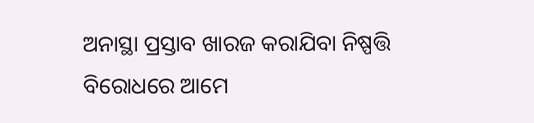ଅନାସ୍ଥା ପ୍ରସ୍ତାବ ଖାରଜ କରାଯିବା ନିଷ୍ପତ୍ତି ବିରୋଧରେ ଆମେ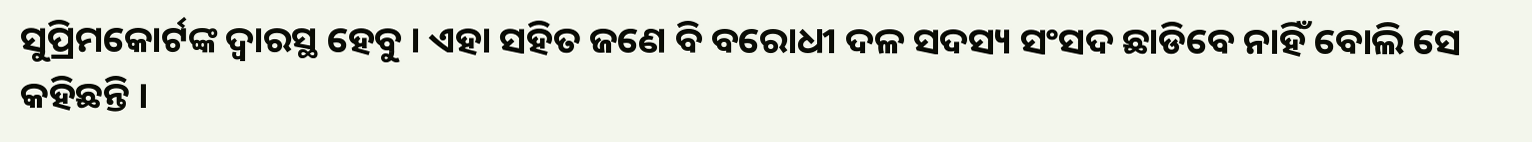ସୁପ୍ରିମକୋର୍ଟଙ୍କ ଦ୍ୱାରସ୍ଥ ହେବୁ । ଏହା ସହିତ ଜଣେ ବି ବରୋଧୀ ଦଳ ସଦସ୍ୟ ସଂସଦ ଛାଡିବେ ନାହିଁ ବୋଲି ସେ କହିଛନ୍ତି ।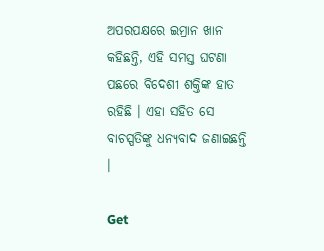ଅପରପକ୍ଷରେ ଇମ୍ରାନ ଖାନ କହିଛନ୍ତି, ଏହି ସମସ୍ତ ଘଟଣା ପଛରେ ବିଦେଶୀ ଶକ୍ତିଙ୍କ ହାତ ରହିଛି । ଏହା ସହିତ ସେ ବାଚସ୍ପତିଙ୍କୁ ଧନ୍ୟବାଦ ଜଣାଇଛନ୍ତି ।

Get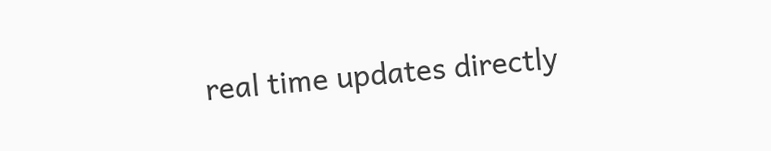real time updates directly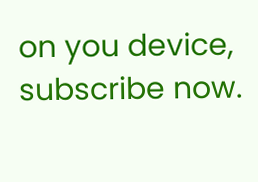on you device, subscribe now.